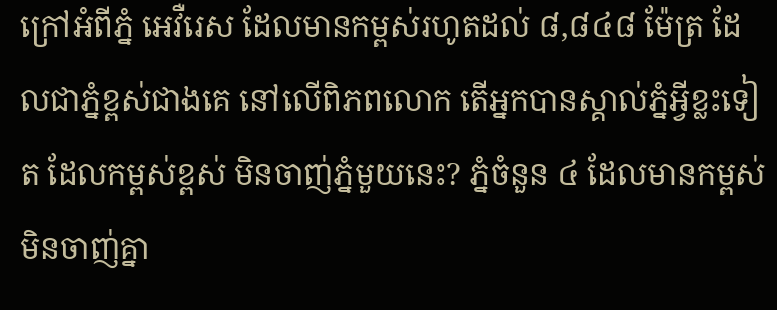ក្រៅអំពីភ្នំ អេវឺរេស ដែលមានកម្ពស់រហូតដល់ ៨,៨៤៨ ម៉ែត្រ ដែលជាភ្នំខ្ពស់ជាងគេ នៅលើពិភពលោក តើអ្នកបានស្គាល់ភ្នំអ្វីខ្លះទៀត ដែលកម្ពស់ខ្ពស់ មិនចាញ់ភ្នំមួយនេះ? ភ្នំចំនួន ៤ ដែលមានកម្ពស់ មិនចាញ់គ្នា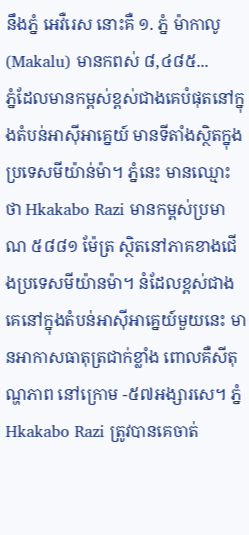នឹងភ្នំ អេវឺរេស នោះគឺ ១. ភ្នំ ម៉ាកាលូ (Makalu) មានកពស់ ៨,៤៨៥...
ភ្នំដែលមានកម្ពស់ខ្ពស់ជាងគេបំផុតនៅក្នុងតំបន់អាសុីអាគ្នេយ៍ មានទីតាំងស្ថិតក្នុងប្រទេសមីយ៉ាន់ម៉ា។ ភ្នំនេះ មានឈ្មោះថា Hkakabo Razi មានកម្ពស់ប្រមាណ ៥៨៨១ ម៉ែត្រ ស្ថិតនៅភាគខាងជើងប្រទេសមីយ៉ានម៉ា។ នំដែលខ្ពស់ជាងគេនៅក្នុងតំបន់អាសុីអាគ្នេយ៍មួយនេះ មានអាកាសធាតុត្រជាក់ខ្លាំង ពោលគឺសីតុណ្ហភាព នៅក្រោម -៥៧អង្សារសេ។ ភ្នំ Hkakabo Razi ត្រូវបានគេចាត់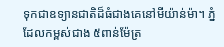ទុកជាឧទ្យានជាតិដ៏ធំជាងគេនៅមីយ៉ាន់ម៉ា។ ភ្នំដែលកម្ពស់ជាង ៥ពាន់ម៉ែត្រ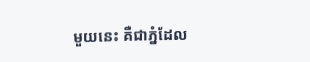មួយនេះ គឺជាភ្នំដែល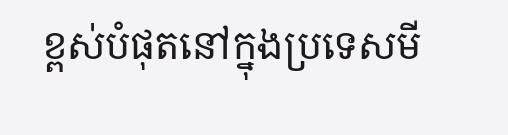ខ្ពស់បំផុតនៅក្នុងប្រទេសមី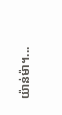យ៉ាន់ម៉ា។...